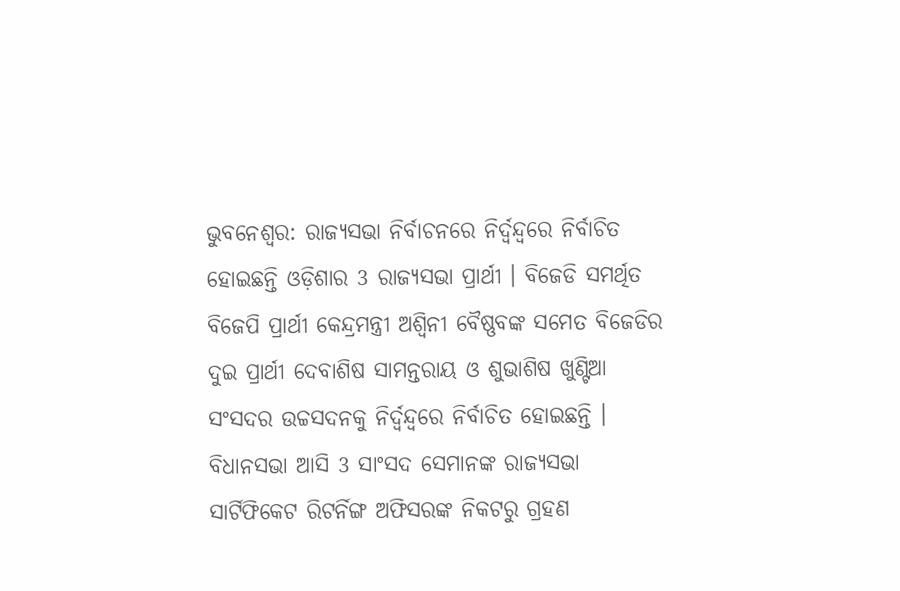ଭୁବନେଶ୍ବର: ରାଜ୍ୟସଭା ନିର୍ବାଚନରେ ନିର୍ଦ୍ବନ୍ଦ୍ବରେ ନିର୍ବାଚିତ ହୋଇଛନ୍ତି ଓଡ଼ିଶାର 3 ରାଜ୍ୟସଭା ପ୍ରାର୍ଥୀ । ବିଜେଡି ସମର୍ଥିତ ବିଜେପି ପ୍ରାର୍ଥୀ କେନ୍ଦ୍ରମନ୍ତ୍ରୀ ଅଶ୍ବିନୀ ବୈଷ୍ଣବଙ୍କ ସମେତ ବିଜେଡିର ଦୁଇ ପ୍ରାର୍ଥୀ ଦେବାଶିଷ ସାମନ୍ତରାୟ ଓ ଶୁଭାଶିଷ ଖୁଣ୍ଟିଆ ସଂସଦର ଉଚ୍ଚସଦନକୁ ନିର୍ଦ୍ବନ୍ଦ୍ବରେ ନିର୍ବାଚିତ ହୋଇଛନ୍ତି । ବିଧାନସଭା ଆସି 3 ସାଂସଦ ସେମାନଙ୍କ ରାଜ୍ୟସଭା ସାର୍ଟିଫିକେଟ ରିଟର୍ନିଙ୍ଗ ଅଫିସରଙ୍କ ନିକଟରୁ ଗ୍ରହଣ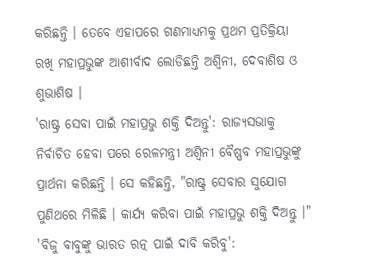କରିଛନ୍ତି । ତେବେ ଏହାପରେ ଗଣମାଧ୍ୟମକୁ ପ୍ରଥମ ପ୍ରତିକ୍ରିୟା ରଖି ମହାପ୍ରଭୁଙ୍କ ଆଶୀର୍ବାଦ ଲୋଡିଛନ୍ତି ଅଶ୍ବିନୀ, ଦେବାଶିଷ ଓ ଶୁଭାଶିଷ ।
'ରାଷ୍ଟ୍ର ସେବା ପାଇଁ ମହାପ୍ରଭୁ ଶକ୍ତି ଦିଅନ୍ତୁ': ରାଜ୍ୟସଭାକୁ ନିର୍ବାଚିତ ହେବା ପରେ ରେଳମନ୍ତ୍ରୀ ଅଶ୍ବିନୀ ବୈଷ୍ଣବ ମହାପ୍ରଭୁଙ୍କୁ ପ୍ରାର୍ଥନା କରିଛନ୍ତି । ସେ କହିଛନ୍ତି, "ରାଷ୍ଟ୍ର ସେବାର ସୁଯୋଗ ପୁଣିଥରେ ମିଳିଛି । କାର୍ଯ୍ୟ କରିବା ପାଇଁ ମହାପ୍ରଭୁ ଶକ୍ତି ଦିଅନ୍ତୁ ।"
'ବିଜୁ ବାବୁଙ୍କୁ ଭାରତ ରତ୍ନ ପାଇଁ ଦାବି କରିବୁ':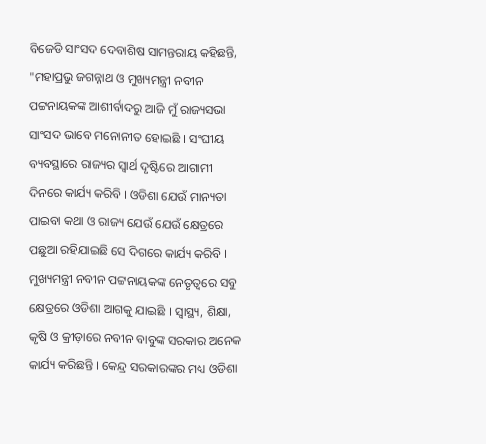ବିଜେଡି ସାଂସଦ ଦେବାଶିଷ ସାମନ୍ତରାୟ କହିଛନ୍ତି, "ମହାପ୍ରଭୁ ଜଗନ୍ନାଥ ଓ ମୁଖ୍ୟମନ୍ତ୍ରୀ ନବୀନ ପଟ୍ଟନାୟକଙ୍କ ଆଶୀର୍ବାଦରୁ ଆଜି ମୁଁ ରାଜ୍ୟସଭା ସାଂସଦ ଭାବେ ମନୋନୀତ ହୋଇଛି । ସଂଘୀୟ ବ୍ୟବସ୍ଥାରେ ରାଜ୍ୟର ସ୍ବାର୍ଥ ଦୃଷ୍ଟିରେ ଆଗାମୀ ଦିନରେ କାର୍ଯ୍ୟ କରିବି । ଓଡିଶା ଯେଉଁ ମାନ୍ୟତା ପାଇବା କଥା ଓ ରାଜ୍ୟ ଯେଉଁ ଯେଉଁ କ୍ଷେତ୍ରରେ ପଛୁଆ ରହିଯାଇଛି ସେ ଦିଗରେ କାର୍ଯ୍ୟ କରିବି । ମୁଖ୍ୟମନ୍ତ୍ରୀ ନବୀନ ପଟ୍ଟନାୟକଙ୍କ ନେତୃତ୍ବରେ ସବୁ କ୍ଷେତ୍ରରେ ଓଡିଶା ଆଗକୁ ଯାଇଛି । ସ୍ବାସ୍ଥ୍ୟ, ଶିକ୍ଷା, କୃଷି ଓ କ୍ରୀଡ଼ାରେ ନବୀନ ବାବୁଙ୍କ ସରକାର ଅନେକ କାର୍ଯ୍ୟ କରିଛନ୍ତି । କେନ୍ଦ୍ର ସରକାରଙ୍କର ମଧ୍ୟ ଓଡିଶା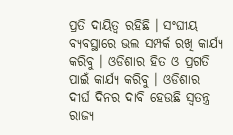ପ୍ରତି ଦାୟିତ୍ବ ରହିଛି । ସଂଘୀୟ ବ୍ୟବସ୍ଥାରେ ଭଲ ସମ୍ପର୍କ ରଖି କାର୍ଯ୍ୟ କରିବୁ । ଓଡିଶାର ହିତ ଓ ପ୍ରଗତି ପାଇଁ କାର୍ଯ୍ୟ କରିବୁ । ଓଡିଶାର ଦୀର୍ଘ ଦିନର ଦାବି ହେଉଛି ସ୍ବତନ୍ତ୍ର ରାଜ୍ୟ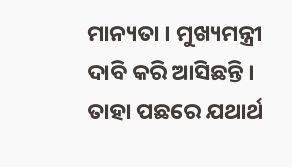ମାନ୍ୟତା । ମୁଖ୍ୟମନ୍ତ୍ରୀ ଦାବି କରି ଆସିଛନ୍ତି । ତାହା ପଛରେ ଯଥାର୍ଥ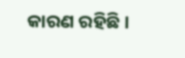କାରଣ ରହିଛି ।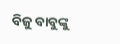ବିଜୁ ବାବୁଙ୍କୁ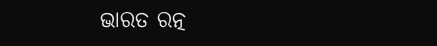ଭାରତ ରତ୍ନ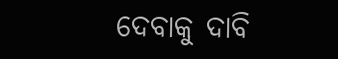ଦେବାକୁ ଦାବି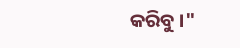କରିବୁ ।"